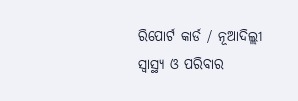ରିପୋର୍ଟ କାର୍ଡ / ନୂଆଦିଲ୍ଲୀ
ସ୍ୱାସ୍ଥ୍ୟ ଓ ପରିବାର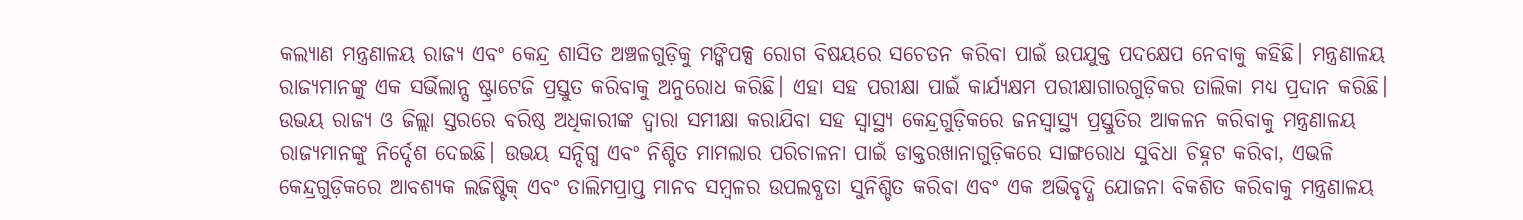କଲ୍ୟାଣ ମନ୍ତ୍ରଣାଳୟ ରାଜ୍ୟ ଏବଂ କେନ୍ଦ୍ର ଶାସିତ ଅଞ୍ଚଳଗୁଡ଼ିକୁ ମଙ୍କିପକ୍ସ ରୋଗ ବିଷୟରେ ସଚେତନ କରିବା ପାଇଁ ଉପଯୁକ୍ତ ପଦକ୍ଷେପ ନେବାକୁ କହିଛି। ମନ୍ତ୍ରଣାଳୟ ରାଜ୍ୟମାନଙ୍କୁ ଏକ ସର୍ଭିଲାନ୍ସ ଷ୍ଟ୍ରାଟେଜି ପ୍ରସ୍ତୁତ କରିବାକୁ ଅନୁରୋଧ କରିଛି। ଏହା ସହ ପରୀକ୍ଷା ପାଇଁ କାର୍ଯ୍ୟକ୍ଷମ ପରୀକ୍ଷାଗାରଗୁଡ଼ିକର ତାଲିକା ମଧ୍ୟ ପ୍ରଦାନ କରିଛି। ଉଭୟ ରାଜ୍ୟ ଓ ଜିଲ୍ଲା ସ୍ତରରେ ବରିଷ୍ଠ ଅଧିକାରୀଙ୍କ ଦ୍ୱାରା ସମୀକ୍ଷା କରାଯିବା ସହ ସ୍ୱାସ୍ଥ୍ୟ କେନ୍ଦ୍ରଗୁଡ଼ିକରେ ଜନସ୍ୱାସ୍ଥ୍ୟ ପ୍ରସ୍ତୁତିର ଆକଳନ କରିବାକୁ ମନ୍ତ୍ରଣାଳୟ ରାଜ୍ୟମାନଙ୍କୁ ନିର୍ଦ୍ଦେଶ ଦେଇଛି। ଉଭୟ ସନ୍ଦିଗ୍ଧ ଏବଂ ନିଶ୍ଚିତ ମାମଲାର ପରିଚାଳନା ପାଇଁ ଡାକ୍ତରଖାନାଗୁଡ଼ିକରେ ସାଙ୍ଗରୋଧ ସୁବିଧା ଚିହ୍ନଟ କରିବା, ଏଭଳି କେନ୍ଦ୍ରଗୁଡ଼ିକରେ ଆବଶ୍ୟକ ଲଜିଷ୍ଟିକ୍ ଏବଂ ତାଲିମପ୍ରାପ୍ତ ମାନବ ସମ୍ବଳର ଉପଲବ୍ଧତା ସୁନିଶ୍ଚିତ କରିବା ଏବଂ ଏକ ଅଭିବୃଦ୍ଧି ଯୋଜନା ବିକଶିତ କରିବାକୁ ମନ୍ତ୍ରଣାଳୟ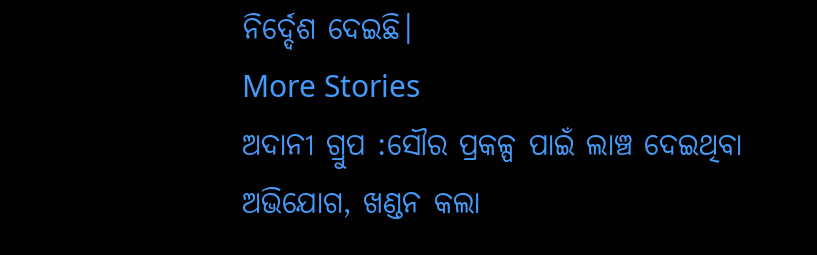ନିର୍ଦ୍ଦେଶ ଦେଇଛି।
More Stories
ଅଦାନୀ ଗ୍ରୁପ :ସୌର ପ୍ରକଳ୍ପ ପାଇଁ ଲାଞ୍ଚ ଦେଇଥିବା ଅଭିଯୋଗ, ଖଣ୍ଡନ କଲା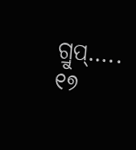ଗ୍ରୁପ୍…..
୧୭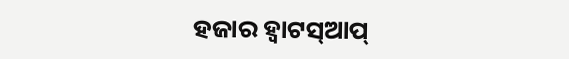ହଜାର ହ୍ୱାଟସ୍ଆପ୍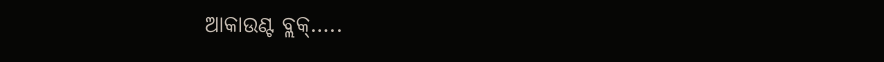ଆକାଉଣ୍ଟ ବ୍ଲକ୍…..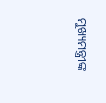ମୁଖ୍ୟମନ୍ତ୍ରୀଙ୍କ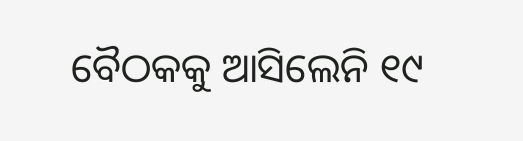ବୈଠକକୁ ଆସିଲେନି ୧୯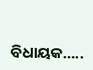ବିଧାୟକ…..